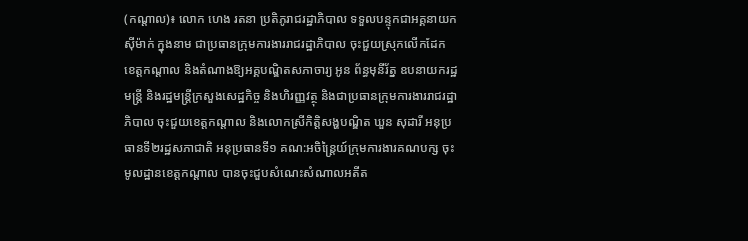(កណ្ដាល)៖ លោក ហេង រតនា ប្រតិភូរាជរដ្ឋាភិបាល ទទួលបន្ទុកជាអគ្គនាយកស៊ីម៉ាក់ ក្នុងនាម ជាប្រធានក្រុមការងាររាជរដ្ឋាភិបាល ចុះជួយស្រុកលើកដែក ខេត្តកណ្តាល និងតំណាងឱ្យអគ្គបណ្ឌិតសភាចារ្យ អូន ព័ន្ធមុនីរ័ត្ន ឧបនាយករដ្ឋមន្ត្រី និងរដ្ឋមន្ត្រីក្រសួងសេដ្ឋកិច្ច និងហិរញ្ញវត្ថុ និងជាប្រធានក្រុមការងាររាជរដ្ឋាភិបាល ចុះជួយខេត្តកណ្តាល និងលោកស្រីកិត្តិសង្ហបណ្ឌិត ឃួន សុដារី អនុប្រធានទី២រដ្ឋសភាជាតិ អនុប្រធានទី១ គណ:អចិន្រ្តៃយ៍ក្រុមការងារគណបក្ស ចុះមូលដ្ឋានខេត្តកណ្តាល បានចុះជួបសំណេះសំណាលអតីត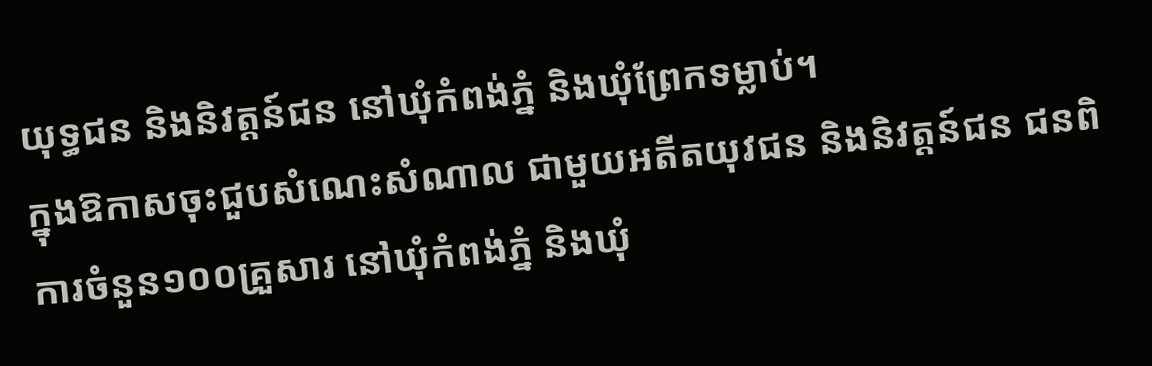យុទ្ធជន និងនិវត្តន៍ជន នៅឃុំកំពង់ភ្នំ និងឃុំព្រែកទម្លាប់។
ក្នុងឱកាសចុះជួបសំណេះសំណាល ជាមួយអតីតយុវជន និងនិវត្តន៍ជន ជនពិការចំនួន១០០គ្រួសារ នៅឃុំកំពង់ភ្នំ និងឃុំ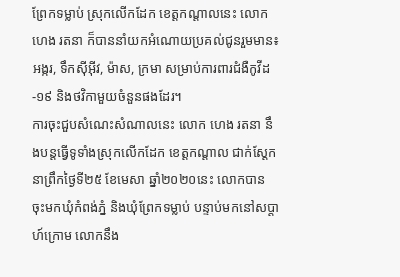ព្រែកទម្លាប់ ស្រុកលើកដែក ខេត្តកណ្តាលនេះ លោក ហេង រតនា ក៏បាននាំយកអំណោយប្រគល់ជូនរួមមាន៖ អង្ករ, ទឹកស៊ីអ៊ីវ, ម៉ាស, ក្រមា សម្រាប់ការពារជំងឺកូវីដ-១៩ និងថវិកាមួយចំនួនផងដែរ។
ការចុះជួបសំណេះសំណាលនេះ លោក ហេង រតនា នឹងបន្ដធ្វើទូទាំងស្រុកលើកដែក ខេត្ដកណ្ដាល ជាក់ស្ដែកនាព្រឹកថ្ងៃទី២៥ ខែមេសា ឆ្នាំ២០២០នេះ លោកបាន ចុះមកឃុំកំពង់ភ្នំ និងឃុំព្រែកទម្លាប់ បន្ទាប់មកនៅសប្ដាហ៍ក្រោម លោកនឹង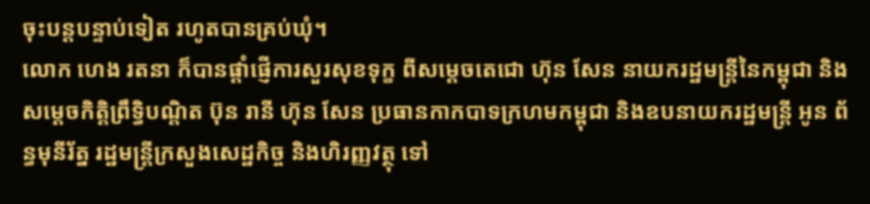ចុះបន្ដបន្ទាប់ទៀត រហូតបានគ្រប់ឃុំ។
លោក ហេង រតនា ក៏បានផ្ដាំផ្ញើការសួរសុខទុក្ខ ពីសម្ដេចតេជោ ហ៊ុន សែន នាយករដ្ឋមន្ដ្រីនៃកម្ពុជា និងសម្ដេចកិត្ដិព្រឹទ្ធិបណ្ដិត ប៊ុន រានី ហ៊ុន សែន ប្រធានកាកបាទក្រហមកម្ពុជា និងឧបនាយករដ្ឋមន្ត្រី អូន ព័ន្ធមុនីរ័ត្ន រដ្ឋមន្ត្រីក្រសួងសេដ្ឋកិច្ច និងហិរញ្ញវត្ថុ ទៅ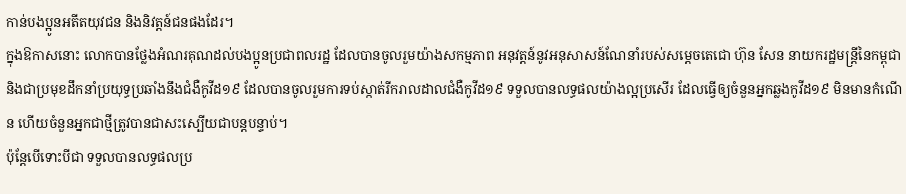កាន់បងប្អូនអតីតយុវជន និងនិវត្តន៍ជនផងដែរ។
ក្នុងឱកាសនោះ លោកបានថ្លែងអំណរគុណដល់បងប្អូនប្រជាពលរដ្ឋ ដែលបានចូលរួមយ៉ាងសកម្មភាព អនុវត្តន៍នូវអនុសាសន៍ណែនាំរបស់សម្តេចតេជោ ហ៊ុន សែន នាយករដ្ឋមន្ត្រីនៃកម្ពុជា និងជាប្រមុខដឹកនាំប្រយុទ្ធប្រឆាំងនឹងជំងឺកូវីដ១៩ ដែលបានចូលរួមការទប់ស្កាត់រីករាលដាលជំងឺកូវីដ១៩ ទទួលបានលទ្ធផលយ៉ាងល្អប្រសើរ ដែលធ្វើឲ្យចំនួនអ្នកឆ្លងកូវីដ១៩ មិនមានកំណើន ហើយចំនួនអ្នកជាថ្មីត្រូវបានជាសះស្បើយជាបន្តបន្ទាប់។
ប៉ុន្តែបើទោះបីជា ទទួលបានលទ្ធផលប្រ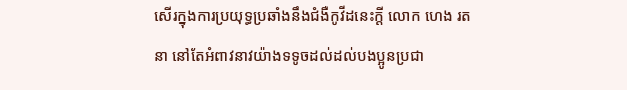សើរក្នុងការប្រយុទ្ធប្រឆាំងនឹងជំងឺកូវីដនេះក្តី លោក ហេង រតនា នៅតែអំពាវនាវយ៉ាងទទូចដល់ដល់បងប្អូនប្រជា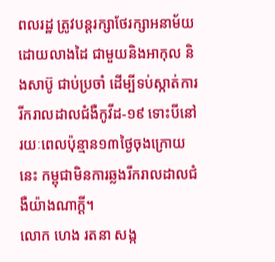ពលរដ្ឋ ត្រូវបន្ដរក្សាថែរក្សាអនាម័យ ដោយលាងដៃ ជាមួយនិងអាកុល និងសាប៊ូ ជាប់ប្រចាំ ដើម្បីទប់ស្កាត់ការរីករាលដាលជំងឺកូវីដ-១៩ ទោះបីនៅរយៈពេលប៉ុន្មាន១៣ថ្ងៃចុងក្រោយនេះ កម្ពុជាមិនការឆ្លងរីករាលដាលជំងឺយ៉ាងណាក្ដី។
លោក ហេង រតនា សង្ក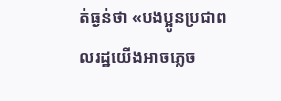ត់ធ្ងន់ថា «បងប្អូនប្រជាពលរដ្ឋយើងអាចភ្លេច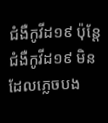ជំងឺកូវីដ១៩ ប៉ុន្តែជំងឺកូវីដ១៩ មិនដែលភ្លេចបង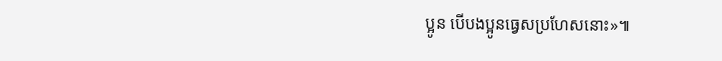ប្អូន បើបងប្អូនធ្វេសប្រហែសនោះ»៕